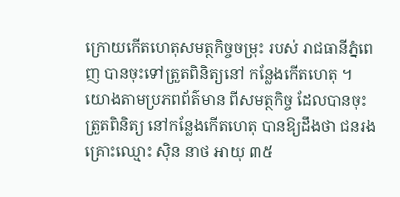ក្រោយកើតហេតុសមត្ថកិច្ចចម្រុះ របស់ រាជធានីភ្នំពេញ បានចុះទៅត្រួតពិនិត្យនៅ កន្លែងកើតហេតុ ។
យោងតាមប្រភពព័ត៌មាន ពីសមត្ថកិច្ច ដែលបានចុះត្រួតពិនិត្យ នៅកន្លែងកើតហេតុ បានឱ្យដឹងថា ជនរងគ្រោះឈ្មោះ ស៊ិន នាថ អាយុ ៣៥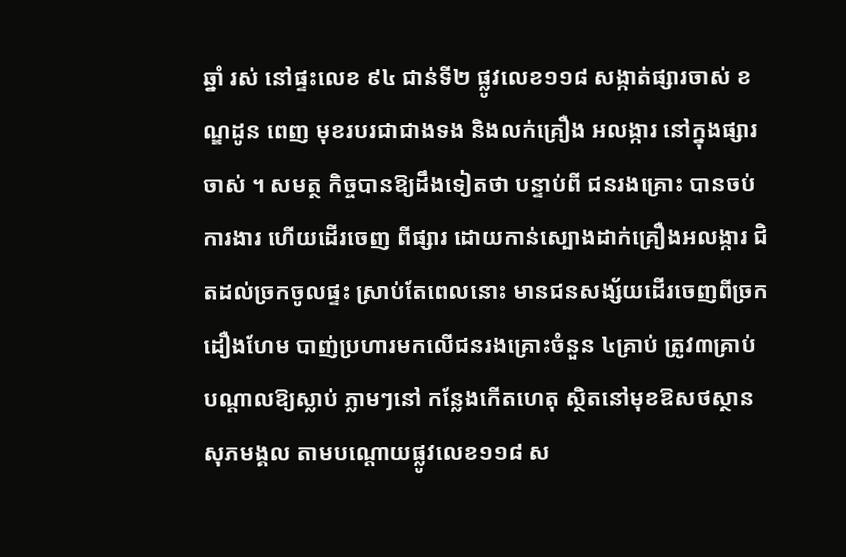ឆ្នាំ រស់ នៅផ្ទះលេខ ៩៤ ជាន់ទី២ ផ្លូវលេខ១១៨ សង្កាត់ផ្សារចាស់ ខណ្ឌដូន ពេញ មុខរបរជាជាងទង និងលក់គ្រឿង អលង្ការ នៅក្នុងផ្សារចាស់ ។ សមត្ថ កិច្ចបានឱ្យដឹងទៀតថា បន្ទាប់ពី ជនរងគ្រោះ បានចប់ការងារ ហើយដើរចេញ ពីផ្សារ ដោយកាន់ស្បោងដាក់គ្រឿងអលង្ការ ជិតដល់ច្រកចូលផ្ទះ ស្រាប់តែពេលនោះ មានជនសង្ស័យដើរចេញពីច្រកដឿងហែម បាញ់ប្រហារមកលើជនរងគ្រោះចំនួន ៤គ្រាប់ ត្រូវ៣គ្រាប់ បណ្ដាលឱ្យស្លាប់ ភ្លាមៗនៅ កន្លែងកើតហេតុ ស្ថិតនៅមុខឱសថស្ថាន សុភមង្គល តាមបណ្ដោយផ្លូវលេខ១១៨ ស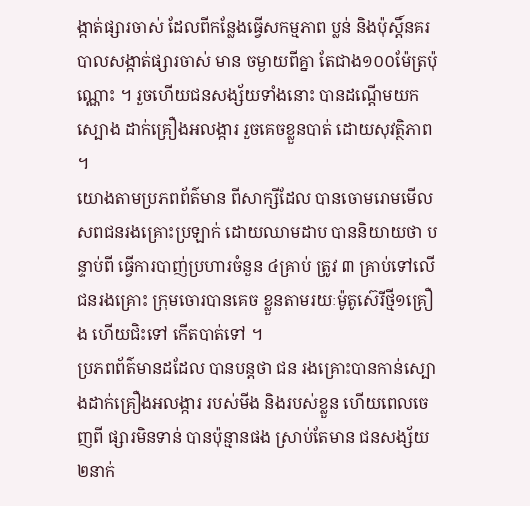ង្កាត់ផ្សារចាស់ ដែលពីកន្លែងធ្វើសកម្មភាព ប្លន់ និងប៉ុស្ដិ៍នគរបាលសង្កាត់ផ្សារចាស់ មាន ចម្ងាយពីគ្នា តែជាង១០០ម៉ែត្រប៉ុណ្ណោះ ។ រួចហើយជនសង្ស័យទាំងនោះ បានដណ្ដើមយក ស្បោង ដាក់គ្រឿងអលង្ការ រួចគេចខ្លួនបាត់ ដោយសុវត្ថិភាព ។
យោងតាមប្រភពព័ត៌មាន ពីសាក្សីដែល បានចោមរោមមើលសពជនរងគ្រោះប្រឡាក់ ដោយឈាមដាប បាននិយាយថា បន្ទាប់ពី ធ្វើការបាញ់ប្រហារចំនួន ៤គ្រាប់ ត្រូវ ៣ គ្រាប់ទៅលើជនរងគ្រោះ ក្រុមចោរបានគេច ខ្លួនតាមរយៈម៉ូតូស៊េរីថ្មី១គ្រឿង ហើយជិះទៅ កើតបាត់ទៅ ។
ប្រភពព័ត៌មានដដែល បានបន្ដថា ជន រងគ្រោះបានកាន់ស្បោងដាក់គ្រឿងអលង្ការ របស់មីង និងរបស់ខ្លួន ហើយពេលចេញពី ផ្សារមិនទាន់ បានប៉ុន្មានផង ស្រាប់តែមាន ជនសង្ស័យ ២នាក់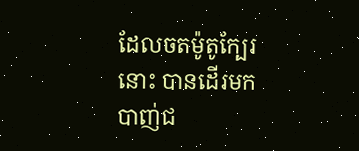ដែលចតម៉ូតូក្បែរនោះ បានដើរមកបាញ់ជ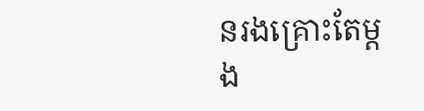នរងគ្រោះតែម្ដង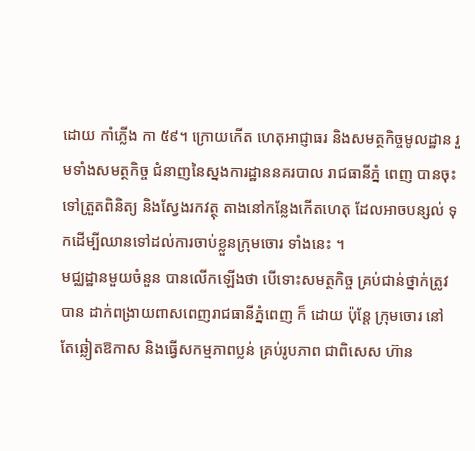ដោយ កាំភ្លើង កា ៥៩។ ក្រោយកើត ហេតុអាជ្ញាធរ និងសមត្ថកិច្ចមូលដ្ឋាន រួមទាំងសមត្ថកិច្ច ជំនាញនៃស្នងការដ្ឋាននគរបាល រាជធានីភ្នំ ពេញ បានចុះទៅត្រួតពិនិត្យ និងស្វែងរកវត្ថុ តាងនៅកន្លែងកើតហេតុ ដែលអាចបន្សល់ ទុកដើម្បីឈានទៅដល់ការចាប់ខ្លួនក្រុមចោរ ទាំងនេះ ។
មជ្ឈដ្ឋានមួយចំនួន បានលើកឡើងថា បើទោះសមត្ថកិច្ច គ្រប់ជាន់ថ្នាក់ត្រូវបាន ដាក់ពង្រាយពាសពេញរាជធានីភ្នំពេញ ក៏ ដោយ ប៉ុន្ដែ ក្រុមចោរ នៅតែឆ្លៀតឱកាស និងធ្វើសកម្មភាពប្លន់ គ្រប់រូបភាព ជាពិសេស ហ៊ាន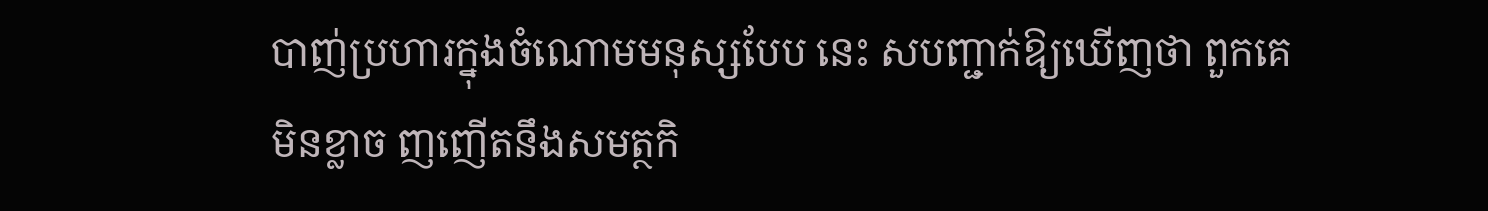បាញ់ប្រហារក្នុងចំណោមមនុស្សបែប នេះ សបញ្ជាក់ឱ្យឃើញថា ពួកគេ មិនខ្លាច ញញើតនឹងសមត្ថកិ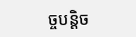ច្ចបន្ដិច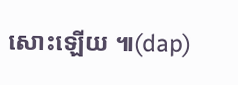សោះឡើយ ៕(dap)